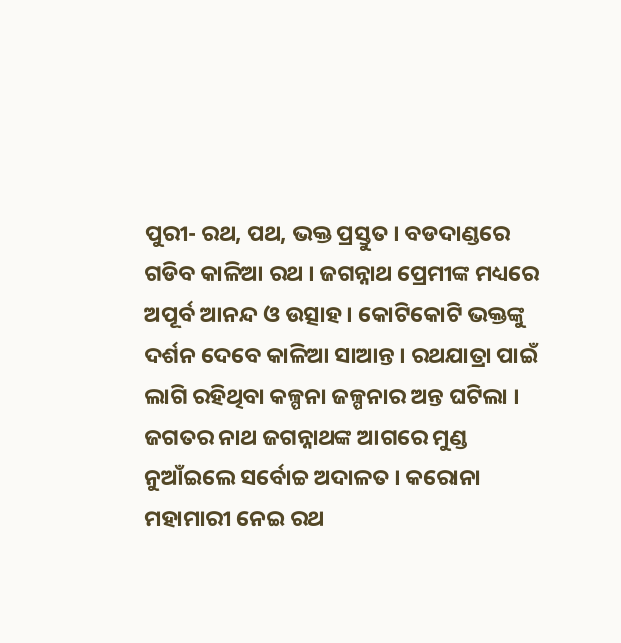ପୁରୀ- ରଥ, ପଥ, ଭକ୍ତ ପ୍ରସ୍ତୁତ । ବଡଦାଣ୍ଡରେ ଗଡିବ କାଳିଆ ରଥ । ଜଗନ୍ନାଥ ପ୍ରେମୀଙ୍କ ମଧ୍ୟରେ ଅପୂର୍ବ ଆନନ୍ଦ ଓ ଉତ୍ସାହ । କୋଟିକୋଟି ଭକ୍ତଙ୍କୁ ଦର୍ଶନ ଦେବେ କାଳିଆ ସାଆନ୍ତ । ରଥଯାତ୍ରା ପାଇଁ ଲାଗି ରହିଥିବା କଳ୍ପନା ଜଳ୍ପନାର ଅନ୍ତ ଘଟିଲା । ଜଗତର ନାଥ ଜଗନ୍ନାଥଙ୍କ ଆଗରେ ମୁଣ୍ଡ ନୁଆଁଇଲେ ସର୍ବୋଚ୍ଚ ଅଦାଳତ । କରୋନା ମହାମାରୀ ନେଇ ରଥ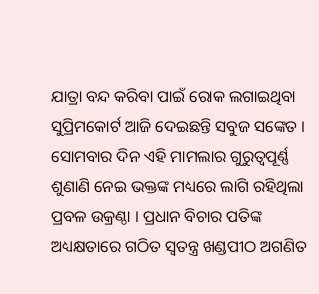ଯାତ୍ରା ବନ୍ଦ କରିବା ପାଇଁ ରୋକ ଲଗାଇଥିବା ସୁପ୍ରିମକୋର୍ଟ ଆଜି ଦେଇଛନ୍ତି ସବୁଜ ସଙ୍କେତ । ସୋମବାର ଦିନ ଏହି ମାମଲାର ଗୁରୁତ୍ୱପୂର୍ଣ୍ଣ ଶୁଣାଣି ନେଇ ଭକ୍ତଙ୍କ ମଧ୍ୟରେ ଲାଗି ରହିଥିଲା ପ୍ରବଳ ଉକ୍ରଣ୍ଠା । ପ୍ରଧାନ ବିଚାର ପତିଙ୍କ ଅଧ୍ୟକ୍ଷତାରେ ଗଠିତ ସ୍ୱତନ୍ତ୍ର ଖଣ୍ଡପୀଠ ଅଗଣିତ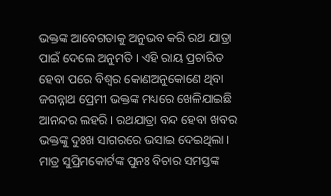ଭକ୍ତଙ୍କ ଆବେଗତାକୁ ଅନୁଭବ କରି ରଥ ଯାତ୍ରା ପାଇଁ ଦେଲେ ଅନୁମତି । ଏହି ରାୟ ପ୍ରଚାରିତ ହେବା ପରେ ବିଶ୍ୱର କୋଣଅନୁକୋଣେ ଥିବା ଜଗନ୍ନାଥ ପ୍ରେମୀ ଭକ୍ତଙ୍କ ମଧ୍ୟରେ ଖେଳିଯାଇଛି ଆନନ୍ଦର ଲହରି । ରଥଯାତ୍ରା ବନ୍ଦ ହେବା ଖବର ଭକ୍ତଙ୍କୁ ଦୁଃଖ ସାଗରରେ ଭସାଇ ଦେଇଥିଲା । ମାତ୍ର ସୁପ୍ରିମକୋର୍ଟଙ୍କ ପୁନଃ ବିଚାର ସମସ୍ତଙ୍କ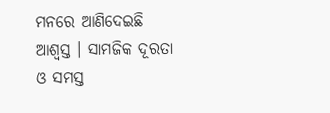ମନରେ ଆଣିଦେଇଛି ଆଶ୍ୱସ୍ତ । ସାମଜିକ ଦୂରତା ଓ ସମସ୍ତ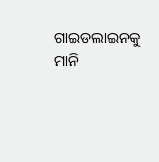ଗାଇଡଲାଇନକୁ ମାନି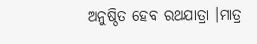ଅନୁଷ୍ଠିତ ହେବ ରଥଯାତ୍ରା ।ମାତ୍ର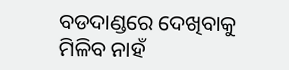ବଡଦାଣ୍ଡରେ ଦେଖିବାକୁ ମିଳିବ ନାହଁ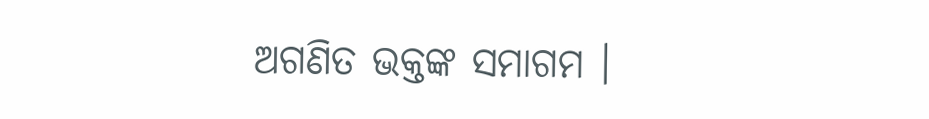ଅଗଣିତ ଭକ୍ତଙ୍କ ସମାଗମ ।